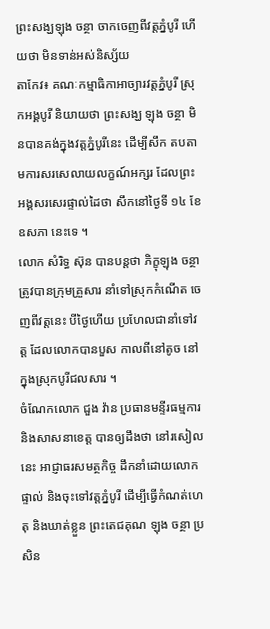ព្រះសង្ឃឡុង ចន្ថា ចាកចេញពីវត្តភ្នំបូរី ហើយថា មិនទាន់អស់និស្ស័យ
តាកែវ៖ គណៈកម្មាធិកាអាច្យារវត្តភ្នំបូរី ស្រុកអង្គបូរី និយាយថា ព្រះសង្ឃ ឡុង ចន្ថា មិនបានគង់ក្នុងវត្តភ្នំបូរីនេះ ដើម្បីសឹក តបតាមការសរសេលាយលក្ខណ៍អក្សរ ដែលព្រះអង្គសរសេរផ្ទាល់ដៃថា សឹកនៅថ្ងៃទី ១៤ ខែឧសភា នេះទេ ។
លោក សំរិទ្ធ ស៊ុន បានបន្តថា ភិក្ខុឡុង ចន្ថា ត្រូវបានក្រុមគ្រួសារ នាំទៅស្រុកកំណើត ចេញពីវត្តនេះ បីថ្ងៃហើយ ប្រហែលជានាំទៅវត្ត ដែលលោកបានបួស កាលពីនៅតូច នៅក្នុងស្រុកបូរីជលសារ ។
ចំណែកលោក ជួង វ៉ាន ប្រធានមន្ទីរធម្មការ និងសាសនាខេត្ត បានឲ្យដឹងថា នៅរសៀលនេះ អាជ្ញាធរសមត្ថកិច្ច ដឹកនាំដោយលោកផ្ទាល់ និងចុះទៅវត្តភ្នំបូរី ដើម្បីធ្វើកំណត់ហេតុ និងឃាត់ខ្លួន ព្រះតេជគុណ ឡុង ចន្ថា ប្រសិន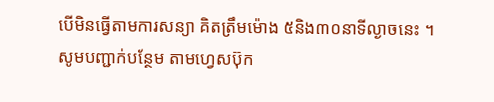បើមិនធ្វើតាមការសន្យា គិតត្រឹមម៉ោង ៥និង៣០នាទីល្ងាចនេះ ។
សូមបញ្ជាក់បន្ថែម តាមហ្វេសប៊ុក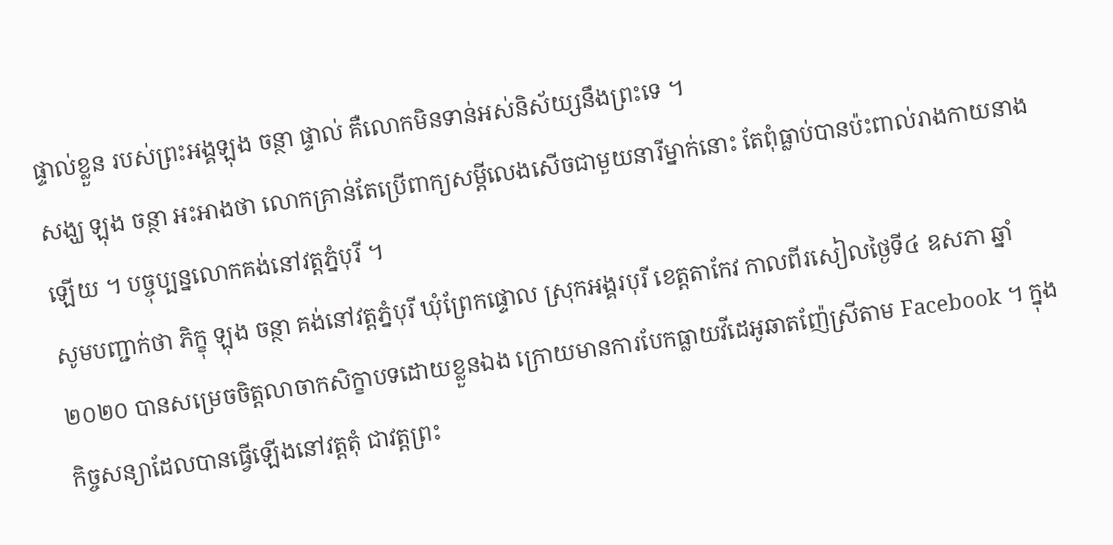ផ្ទាល់ខ្លួន របស់ព្រះអង្គឡុង ចន្ថា ផ្ទាល់ គឺលោកមិនទាន់អស់និស័យ្សនឹងព្រះទេ ។
សង្ឃ ឡុង ចន្ថា អះអាងថា លោកគ្រាន់តែប្រើពាក្យសម្តីលេងសើចជាមួយនារីម្នាក់នោះ តែពុំធ្លាប់បានប៉ះពាល់រាងកាយនាងឡើយ ។ បច្ចុប្បន្នលោកគង់នៅវត្តភ្នំបុរី ។
សូមបញ្ជាក់ថា ភិក្ខុ ឡុង ចន្ថា គង់នៅវត្តភ្នំបុរី ឃុំព្រែកផ្ទោល ស្រុកអង្គរបុរី ខេត្តតាកែវ កាលពីរសៀលថ្ងៃទី៤ ឧសភា ឆ្នាំ២០២០ បានសម្រេចចិត្តលាចាកសិក្ខាបទដោយខ្លួនឯង ក្រោយមានការបែកធ្លាយវីដេអូឆាតញ៉ែស្រីតាម Facebook ។ ក្នុងកិច្ចសន្យាដែលបានធ្វើឡើងនៅវត្តតុំ ជាវត្តព្រះ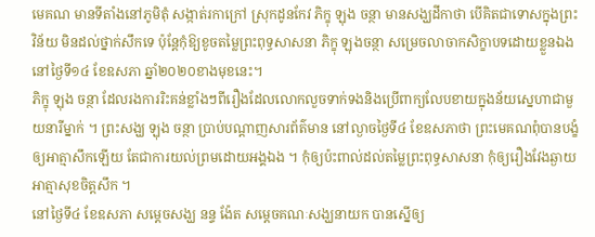មេគណ មានទីតាំងនៅភូមិតុំ សង្កាត់រកាក្រៅ ស្រុកដូនកែវ ភិក្ខុ ឡុង ចន្ថា មានសង្ឃដីកាថា បើគិតជាទោសក្នុងព្រះវិន័យ មិនដល់ថ្នាក់សឹកទេ ប៉ុន្តែកុំឱ្យខូចតម្លៃព្រះពុទ្ធសាសនា ភិក្ខុ ឡុងចន្ថា សម្រេចលាចាកសិក្ខាបទដោយខ្លួនឯង នៅថ្ងៃទី១៤ ខែឧសភា ឆ្នាំ២០២០ខាងមុខនេះ។
ភិក្ខុ ឡុង ចន្ថា ដែលរងការរិះគន់ខ្លាំងៗពីរឿងដែលលោកលួចទាក់ទងនិងប្រើពាក្យលែបខាយក្នុងន័យស្នេហាជាមួយនារីម្នាក់ ។ ព្រះសង្ឃ ឡុង ចន្ថា ប្រាប់បណ្តាញសារព័ត៌មាន នៅល្ងាចថ្ងៃទី៤ ខែឧសភាថា ព្រះមេគណពុំបានបង្ខំឲ្យអាត្មាសឹកឡើយ តែជាការយល់ព្រមដោយអង្គឯង ។ កុំឲ្យប៉ះពាល់ដល់តម្លៃព្រះពុទ្ធសាសនា កុំឲ្យរឿងវែងឆ្ងាយអាត្មាសុខចិត្តសឹក ។
នៅថ្ងៃទី៤ ខែឧសភា សម្តេចសង្ឃ នន្ទ ង៉ែត សម្តេចគណៈសង្ឃនាយក បានស្នើឲ្យ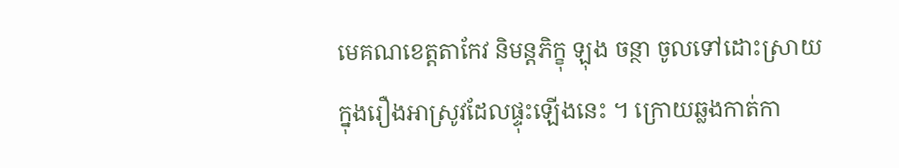មេគណខេត្តតាកែវ និមន្តភិក្ខុ ឡុង ចន្ថា ចូលទៅដោះស្រាយក្នុងរឿងអាស្រូវដែលផ្ទុះឡើងនេះ ។ ក្រោយឆ្លងកាត់កា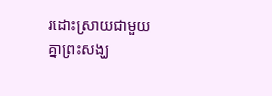រដោះស្រាយជាមួយគ្នាព្រះសង្ឃ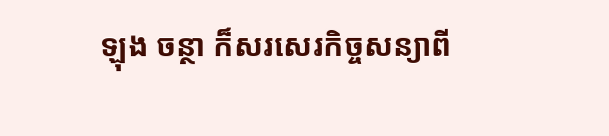ឡុង ចន្ថា ក៏សរសេរកិច្ចសន្យាពី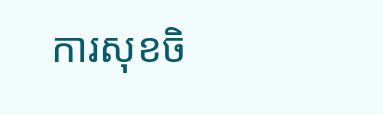ការសុខចិ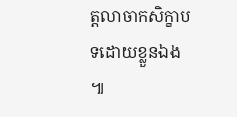ត្តលាចាកសិក្ខាបទដោយខ្លួនឯង ៕